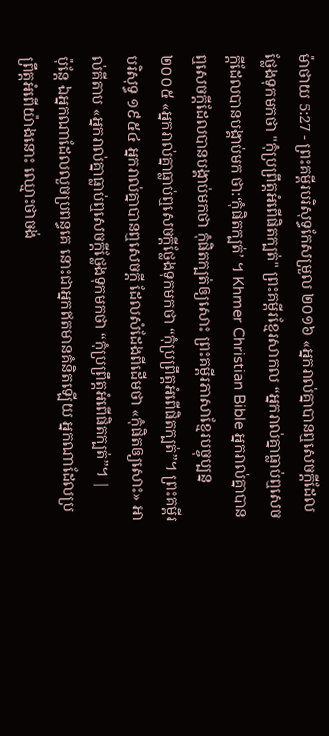ម៉ាថាយ 5:27 - ព្រះគម្ពីរបរិសុទ្ធកែសម្រួល ២០១៦ «អ្នករាល់គ្នាបានឮសេចក្តីដែលថ្លែងទុកមកថា "កុំប្រព្រឹត្តអំពើផិតក្បត់" ព្រះគម្ពីរខ្មែរសាកល “អ្នករាល់គ្នាធ្លាប់ឮសេចក្ដីដែលបានបង្គាប់មក ថា:‘កុំផិតក្បត់’ ។ Khmer Christian Bible អ្នករាល់គ្នាបានឮសេចក្ដីដែលបានបង្គាប់មកថា កុំផិតក្បត់ឲ្យសោះ ព្រះគម្ពីរភាសាខ្មែរបច្ចុប្បន្ន ២០០៥ «អ្នករាល់គ្នាធ្លាប់ឮសេចក្ដីថ្លែងទុកមកថា “កុំប្រព្រឹត្តអំពើផិតក្បត់”។ ព្រះគម្ពីរបរិសុទ្ធ ១៩៥៤ អ្នករាល់គ្នាបានឮសេចក្ដី ដែលសំដែងពីដើមថា «កុំផិតឲ្យសោះ» អាល់គីតាប «អ្នករាល់គ្នាធ្លាប់ឮសេចក្ដីថ្លែងទុកមកថា “កុំប្រព្រឹត្ដអំពើផិតក្បត់”។ |
ប៉ុន្តែ ឯអ្នកណាដែលលួចប្រពន្ធគេ នោះជាអ្នកឥតមានគំនិតឡើយ អ្នកណាដែលប្រព្រឹត្តអំពើយ៉ាងនោះ ឈ្មោះថាចង់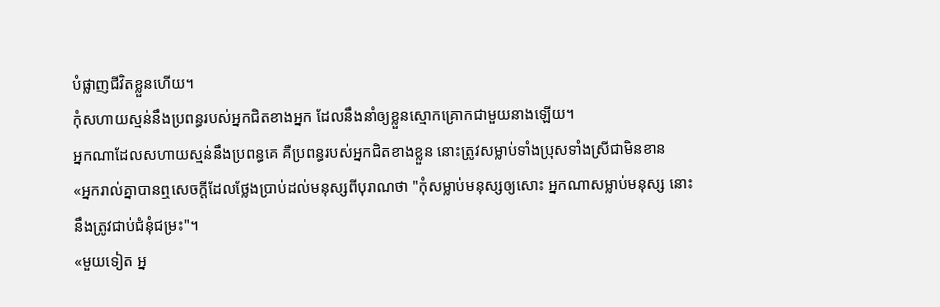បំផ្លាញជីវិតខ្លួនហើយ។
កុំសហាយស្មន់នឹងប្រពន្ធរបស់អ្នកជិតខាងអ្នក ដែលនឹងនាំឲ្យខ្លួនស្មោកគ្រោកជាមួយនាងឡើយ។
អ្នកណាដែលសហាយស្មន់នឹងប្រពន្ធគេ គឺប្រពន្ធរបស់អ្នកជិតខាងខ្លួន នោះត្រូវសម្លាប់ទាំងប្រុសទាំងស្រីជាមិនខាន
«អ្នករាល់គ្នាបានឮសេចក្តីដែលថ្លែងប្រាប់ដល់មនុស្សពីបុរាណថា "កុំសម្លាប់មនុស្សឲ្យសោះ អ្នកណាសម្លាប់មនុស្ស នោះនឹងត្រូវជាប់ជំនុំជម្រះ"។
«មួយទៀត អ្ន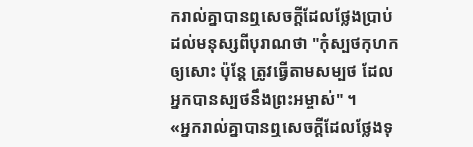ករាល់គ្នាបានឮសេចក្តីដែលថ្លែងប្រាប់ដល់មនុស្សពីបុរាណថា "កុំស្បថកុហកឲ្យសោះ ប៉ុន្តែ ត្រូវធ្វើតាមសម្បថ ដែលអ្នកបានស្បថនឹងព្រះអម្ចាស់" ។
«អ្នករាល់គ្នាបានឮសេចក្តីដែលថ្លែងទុ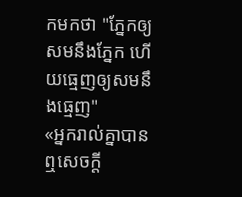កមកថា "ភ្នែកឲ្យសមនឹងភ្នែក ហើយធ្មេញឲ្យសមនឹងធ្មេញ"
«អ្នករាល់គ្នាបានឮសេចក្តី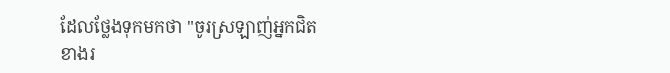ដែលថ្លែងទុកមកថា "ចូរស្រឡាញ់អ្នកជិតខាងរ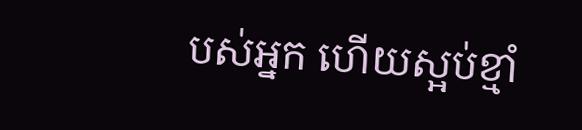បស់អ្នក ហើយស្អប់ខ្មាំ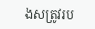ងសត្រូវរប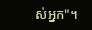ស់អ្នក"។